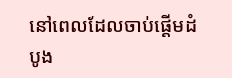នៅពេលដែលចាប់ផ្ដើមដំបូង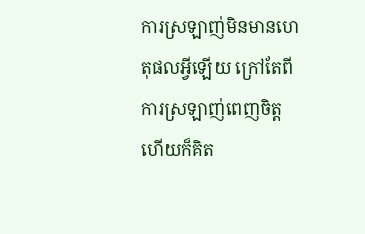ការស្រឡាញ់មិនមានហេតុផលអ្វីឡើយ ក្រៅតែពីការស្រឡាញ់ពេញចិត្ត ហើយក៏គិត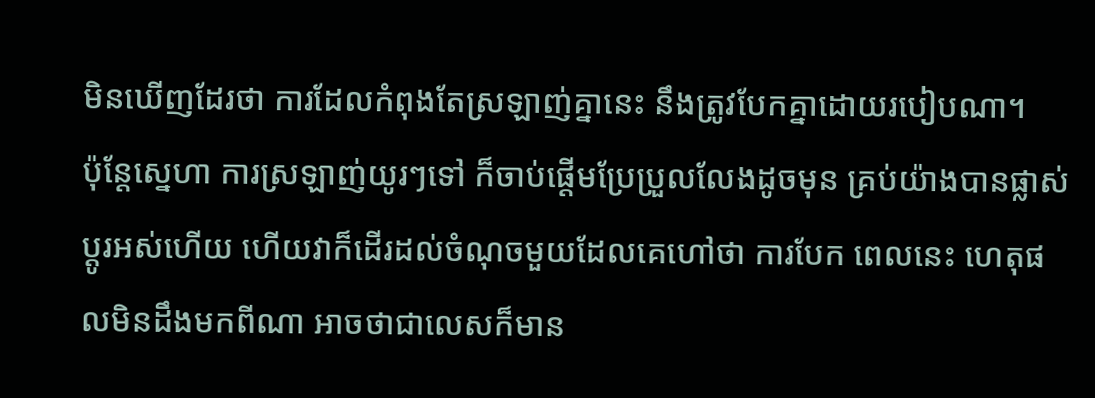មិនឃើញដែរថា ការដែលកំពុងតែស្រឡាញ់គ្នានេះ នឹងត្រូវបែកគ្នាដោយរបៀបណា។
ប៉ុន្តែស្នេហា ការស្រឡាញ់យូរៗទៅ ក៏ចាប់ផ្ដើមប្រែប្រួលលែងដូចមុន គ្រប់យ៉ាងបានផ្លាស់ប្ដូរអស់ហើយ ហើយវាក៏ដើរដល់ចំណុចមួយដែលគេហៅថា ការបែក ពេលនេះ ហេតុផលមិនដឹងមកពីណា អាចថាជាលេសក៏មាន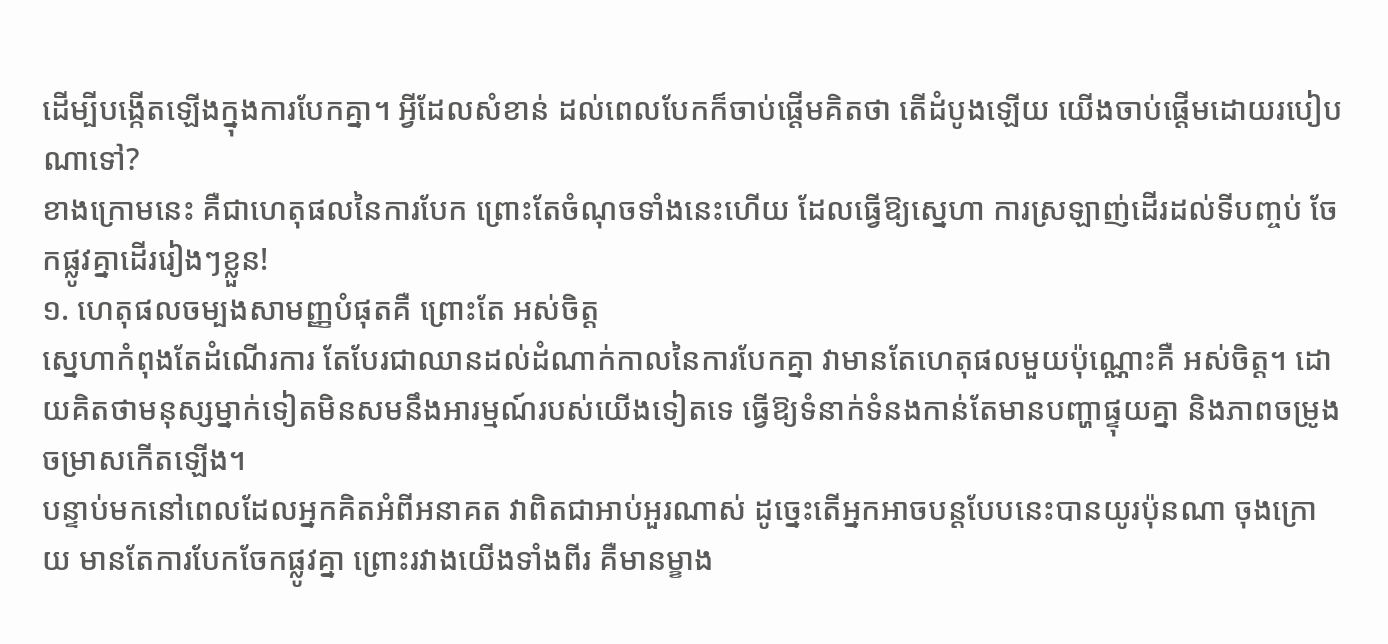ដើម្បីបង្កើតឡើងក្នុងការបែកគ្នា។ អ្វីដែលសំខាន់ ដល់ពេលបែកក៏ចាប់ផ្ដើមគិតថា តើដំបូងឡើយ យើងចាប់ផ្ដើមដោយរបៀបណាទៅ?
ខាងក្រោមនេះ គឺជាហេតុផលនៃការបែក ព្រោះតែចំណុចទាំងនេះហើយ ដែលធ្វើឱ្យស្នេហា ការស្រឡាញ់ដើរដល់ទីបញ្ចប់ ចែកផ្លូវគ្នាដើររៀងៗខ្លួន!
១. ហេតុផលចម្បងសាមញ្ញបំផុតគឺ ព្រោះតែ អស់ចិត្ត
ស្នេហាកំពុងតែដំណើរការ តែបែរជាឈានដល់ដំណាក់កាលនៃការបែកគ្នា វាមានតែហេតុផលមួយប៉ុណ្ណោះគឺ អស់ចិត្ត។ ដោយគិតថាមនុស្សម្នាក់ទៀតមិនសមនឹងអារម្មណ៍របស់យើងទៀតទេ ធ្វើឱ្យទំនាក់ទំនងកាន់តែមានបញ្ហាផ្ទុយគ្នា និងភាពចម្រូងចម្រាសកើតឡើង។
បន្ទាប់មកនៅពេលដែលអ្នកគិតអំពីអនាគត វាពិតជាអាប់អួរណាស់ ដូច្នេះតើអ្នកអាចបន្តបែបនេះបានយូរប៉ុនណា ចុងក្រោយ មានតែការបែកចែកផ្លូវគ្នា ព្រោះរវាងយើងទាំងពីរ គឺមានម្ខាង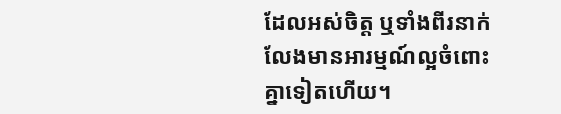ដែលអស់ចិត្ត ឬទាំងពីរនាក់លែងមានអារម្មណ៍ល្អចំពោះគ្នាទៀតហើយ។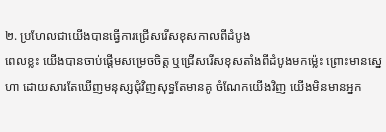២. ប្រហែលជាយើងបានធ្វើការជ្រើសរើសខុសកាលពីដំបូង
ពេលខ្លះ យើងបានចាប់ផ្ដើមសម្រេចចិត្ត ឬជ្រើសរើសខុសតាំងពីដំបូងមកម្ល៉េះ ព្រោះមានស្នេហា ដោយសារតែឃើញមនុស្សជុំវិញសុទ្ធតែមានគូ ចំណែកយើងវិញ យើងមិនមានអ្នក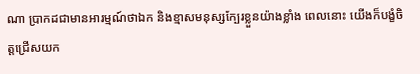ណា ប្រាកដជាមានអារម្មណ៍ថាឯក និងខ្មាសមនុស្សក្បែរខ្លួនយ៉ាងខ្លាំង ពេលនោះ យើងក៏បង្ខំចិត្តជ្រើសយក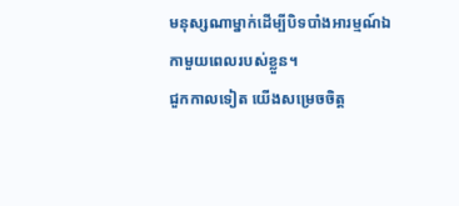មនុស្សណាម្នាក់ដើម្បីបិទបាំងអារម្មណ៍ឯកាមួយពេលរបស់ខ្លួន។
ជួកកាលទៀត យើងសម្រេចចិត្ត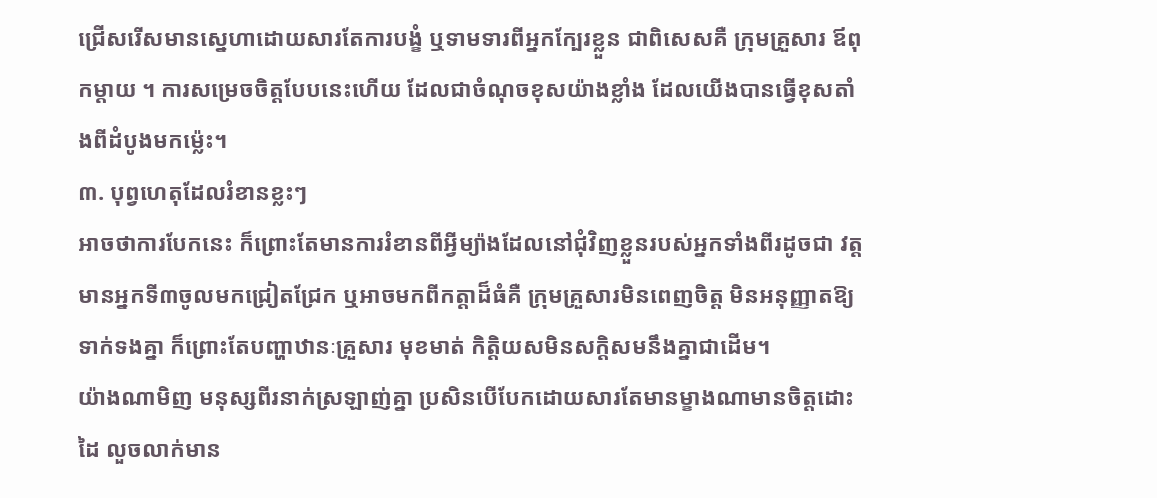ជ្រើសរើសមានស្នេហាដោយសារតែការបង្ខំ ឬទាមទារពីអ្នកក្បែរខ្លួន ជាពិសេសគឺ ក្រុមគ្រួសារ ឪពុកម្ដាយ ។ ការសម្រេចចិត្តបែបនេះហើយ ដែលជាចំណុចខុសយ៉ាងខ្លាំង ដែលយើងបានធ្វើខុសតាំងពីដំបូងមកម្ល៉េះ។
៣. បុព្វហេតុដែលរំខានខ្លះៗ
អាចថាការបែកនេះ ក៏ព្រោះតែមានការរំខានពីអ្វីម្យ៉ាងដែលនៅជុំវិញខ្លួនរបស់អ្នកទាំងពីរដូចជា វត្តមានអ្នកទី៣ចូលមកជ្រៀតជ្រែក ឬអាចមកពីកត្តាដ៏ធំគឺ ក្រុមគ្រួសារមិនពេញចិត្ត មិនអនុញ្ញាតឱ្យទាក់ទងគ្នា ក៏ព្រោះតែបញ្ហាឋានៈគ្រួសារ មុខមាត់ កិត្តិយសមិនសក្តិសមនឹងគ្នាជាដើម។
យ៉ាងណាមិញ មនុស្សពីរនាក់ស្រឡាញ់គ្នា ប្រសិនបើបែកដោយសារតែមានម្ខាងណាមានចិត្តដោះដៃ លួចលាក់មាន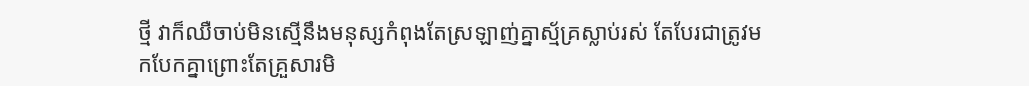ថ្មី វាក៏ឈឺចាប់មិនស្មើនឹងមនុស្សកំពុងតែស្រឡាញ់គ្នាស្ម័គ្រស្លាប់រស់ តែបែរជាត្រូវមកបែកគ្នាព្រោះតែគ្រួសារមិ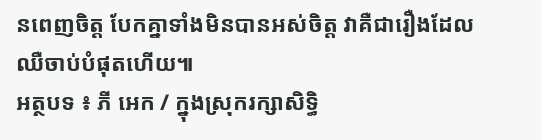នពេញចិត្ត បែកគ្នាទាំងមិនបានអស់ចិត្ត វាគឺជារឿងដែលឈឺចាប់បំផុតហើយ៕
អត្ថបទ ៖ ភី អេក / ក្នុងស្រុករក្សាសិទ្ធិ